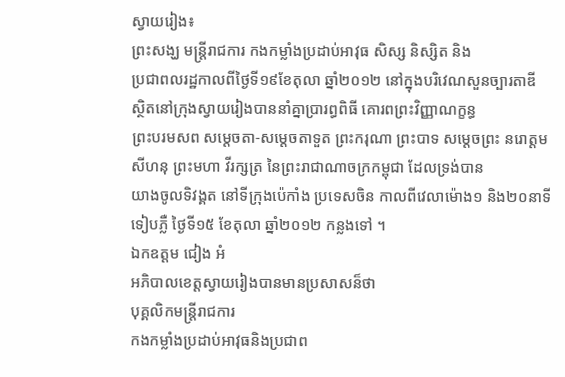ស្វាយរៀង៖
ព្រះសង្ឃ មន្រ្តីរាជការ កងកម្លាំងប្រដាប់អាវុធ សិស្ស និស្សិត និង
ប្រជាពលរដ្ឋកាលពីថ្ងៃទី១៩ខែតុលា ឆ្នាំ២០១២ នៅក្នុងបរិវេណសួនច្បារតាឌី
ស្ថិតនៅក្រុងស្វាយរៀងបាននាំគ្នាប្រារព្ធពិធី គោរពព្រះវិញ្ញាណក្ខន្ធ
ព្រះបរមសព សម្តេចតា-សម្តេចតាទួត ព្រះករុណា ព្រះបាទ សម្តេចព្រះ នរោត្តម
សីហនុ ព្រះមហា វីរក្សត្រ នៃព្រះរាជាណាចក្រកម្ពុជា ដែលទ្រង់បាន
យាងចូលទិវង្គត នៅទីក្រុងប៉េកាំង ប្រទេសចិន កាលពីវេលាម៉ោង១ និង២០នាទី
ទៀបភ្លឺ ថ្ងៃទី១៥ ខែតុលា ឆ្នាំ២០១២ កន្លងទៅ ។
ឯកឧត្តម ជៀង អំ
អភិបាលខេត្តស្វាយរៀងបានមានប្រសាសន៏ថា
បុគ្គលិកមន្រ្តីរាជការ
កងកម្លាំងប្រដាប់អាវុធនិងប្រជាព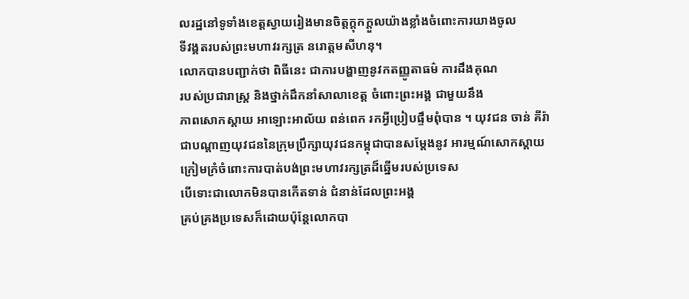លរដ្ឋនៅទូទាំងខេត្តស្វាយរៀងមានចិត្តក្តុកក្តួលយ៉ាងខ្លាំងចំពោះការយាងចូល
ទីវង្គតរបស់ព្រះមហាវរក្សត្រ នរោត្តមសីហនុ។
លោកបានបញ្ជាក់ថា ពិធីនេះ ជាការបង្ហាញនូវកតញ្ញូតាធម៌ ការដឹងគុណ
របស់ប្រជារាស្រ្ត និងថ្នាក់ដឹកនាំសាលាខេត្ត ចំពោះព្រះអង្គ ជាមួយនឹង
ភាពសោកស្តាយ អាឡោះអាល័យ ពន់ពេក រកអ្វីប្រៀបផ្ទឹមពុំបាន ។ យុវជន ចាន់ គីរ៉ា
ជាបណ្តាញយុវជននៃក្រុមប្រឹក្សាយុវជនកម្ពុជាបានសម្តែងនូវ អារម្មណ៍សោកស្តាយ
ក្រៀមក្រំចំពោះការបាត់បង់ព្រះមហាវរក្សត្រដ៏ឆ្នើមរបស់ប្រទេស
បើទោះជាលោកមិនបានកើតទាន់ ជំនាន់ដែលព្រះអង្គ
គ្រប់គ្រងប្រទេសក៏ដោយប៉ុន្តែលោកបា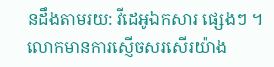នដឹងតាមរយ: វីដេអូឯកសារ ផ្សេងៗ ។
លោកមានការស្ញើចសរសើរយ៉ាង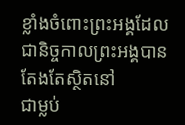ខ្លាំងចំពោះព្រះអង្គដែលជានិច្ចកាលព្រះអង្គបានតែងតែស្ថិតនៅ
ជាម្លប់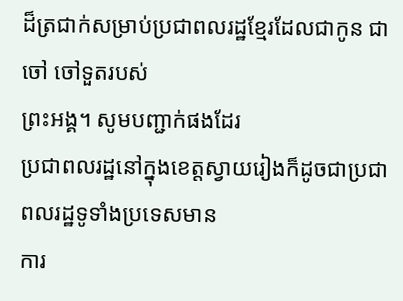ដ៏ត្រជាក់សម្រាប់ប្រជាពលរដ្ឋខ្មែរដែលជាកូន ជាចៅ ចៅទួតរបស់
ព្រះអង្គ។ សូមបញ្ជាក់ផងដែរ
ប្រជាពលរដ្ឋនៅក្នុងខេត្តស្វាយរៀងក៏ដូចជាប្រជាពលរដ្ឋទូទាំងប្រទេសមាន
ការ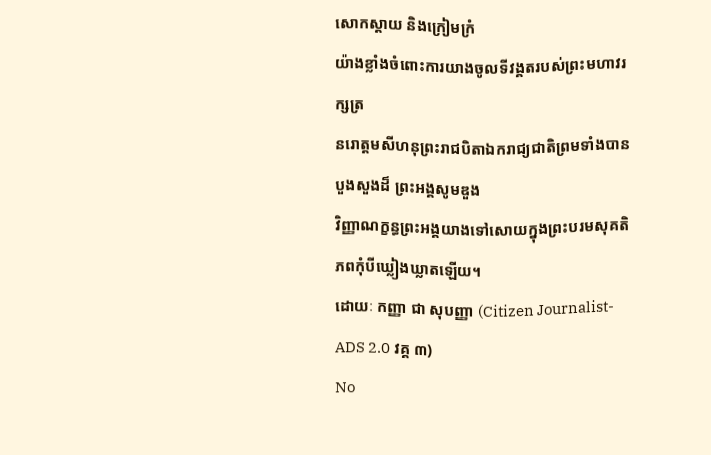សោកស្តាយ និងក្រៀមក្រំ
យ៉ាងខ្លាំងចំពោះការយាងចូលទីវង្គតរបស់ព្រះមហាវរក្សត្រ
នរោត្តមសីហនុព្រះរាជបិតាឯករាជ្យជាតិព្រមទាំងបានបួងសួងដ៏ ព្រះអង្គសូមឌួង
វិញ្ញាណក្ខន្ធព្រះអង្គយាងទៅសោយក្នុងព្រះបរមសុគតិភពកុំបីឃ្លៀងឃ្លាតឡើយ។
ដោយៈ កញ្ញា ជា សុបញ្ញា (Citizen Journalist-ADS 2.0 វគ្គ ៣)
No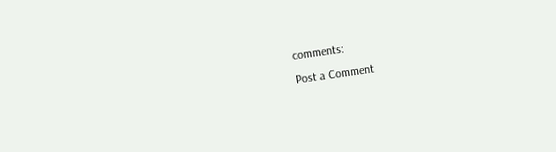comments:
Post a Comment